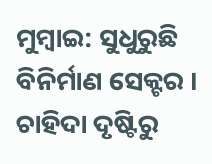ମୁମ୍ବାଇ: ସୁଧୁରୁଛି ବିନିର୍ମାଣ ସେକ୍ଟର । ଚାହିଦା ଦୃଷ୍ଟିରୁ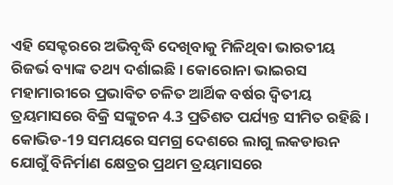ଏହି ସେକ୍ଟରରେ ଅଭିବୃଦ୍ଧି ଦେଖିବାକୁ ମିଳିଥିବା ଭାରତୀୟ ରିଜର୍ଭ ବ୍ୟାଙ୍କ ତଥ୍ୟ ଦର୍ଶାଇଛି । କୋରୋନା ଭାଇରସ ମହାମାରୀରେ ପ୍ରଭାବିତ ଚଳିତ ଆର୍ଥିକ ବର୍ଷର ଦ୍ବିତୀୟ ତ୍ରୟମାସରେ ବିକ୍ରି ସଙ୍କୁଚନ 4.3 ପ୍ରତିଶତ ପର୍ଯ୍ୟନ୍ତ ସୀମିତ ରହିଛି ।
କୋଭିଡ-19 ସମୟରେ ସମଗ୍ର ଦେଶରେ ଲାଗୁ ଲକଡାଉନ ଯୋଗୁଁ ବିନିର୍ମାଣ କ୍ଷେତ୍ରର ପ୍ରଥମ ତ୍ରୟମାସରେ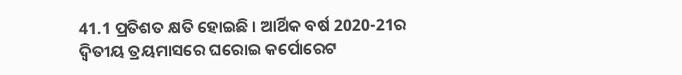41.1 ପ୍ରତିଶତ କ୍ଷତି ହୋଇଛି । ଆର୍ଥିକ ବର୍ଷ 2020-21ର ଦ୍ବିତୀୟ ତ୍ରୟମାସରେ ଘରୋଇ କର୍ପୋରେଟ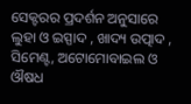ସେକ୍ଟରର ପ୍ରଦର୍ଶନ ଅନୁସାରେ ଲୁହା ଓ ଇସ୍ପାଦ , ଖାଦ୍ୟ ଉତ୍ପାଦ , ସିମେଣ୍ଟ, ଅଟୋମୋବାଇଲ ଓ ଔଷଧ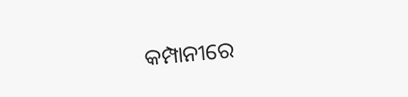କମ୍ପାନୀରେ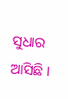ସୁଧାର ଆସିଛି ।